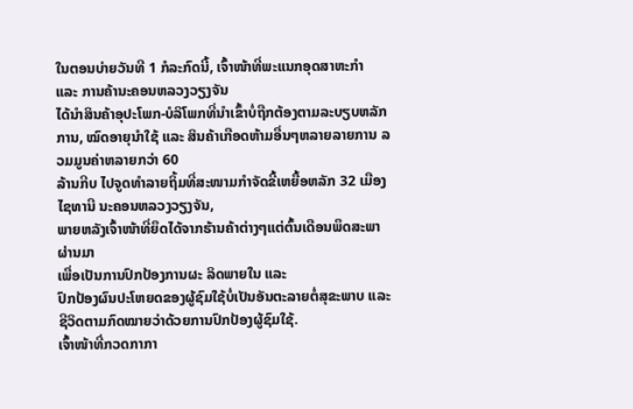ໃນຕອນບ່າຍວັນທີ 1 ກໍລະກົດນີ້, ເຈົ້າໜ້າທີ່ພະແນກອຸດສາຫະກຳ
ແລະ ການຄ້ານະຄອນຫລວງວຽງຈັນ
ໄດ້ນຳສິນຄ້າອຸປະໂພກ-ບໍລິໂພກທີ່ນຳເຂົ້າບໍ່ຖືກຕ້ອງຕາມລະບຽບຫລັກການ, ໝົດອາຍຸນຳໃຊ້ ແລະ ສິນຄ້າເກືອດຫ້າມອື່ນໆຫລາຍລາຍການ ລວມມູນຄ່າຫລາຍກວ່າ 60
ລ້ານກີບ ໄປຈູດທຳລາຍຖິ້ມທີ່ສະໜາມກຳຈັດຂີ້ເຫຍື້ອຫລັກ 32 ເມືອງໄຊທານີ ນະຄອນຫລວງວຽງຈັນ,
ພາຍຫລັງເຈົ້າໜ້າທີ່ຍຶດໄດ້ຈາກຮ້ານຄ້າຕ່າງໆແຕ່ຕົ້ນເດືອນພຶດສະພາຜ່ານມາ
ເພື່ອເປັນການປົກປ້ອງການຜະ ລິດພາຍໃນ ແລະ
ປົກປ້ອງຜົນປະໂຫຍດຂອງຜູ້ຊົມໃຊ້ບໍ່ເປັນອັນຕະລາຍຕໍ່ສຸຂະພາບ ແລະ
ຊີວິດຕາມກົດໝາຍວ່າດ້ວຍການປົກປ້ອງຜູ້ຊົມໃຊ້.
ເຈົ້າໜ້າທີ່ກວດກາກາ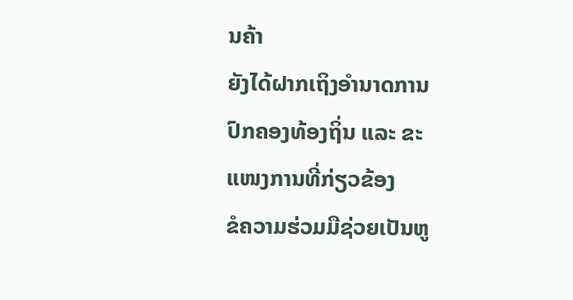ນຄ້າ
ຍັງໄດ້ຝາກເຖິງອຳນາດການປົກຄອງທ້ອງຖິ່ນ ແລະ ຂະແໜງການທີ່ກ່ຽວຂ້ອງ
ຂໍຄວາມຮ່ວມມືຊ່ວຍເປັນຫູ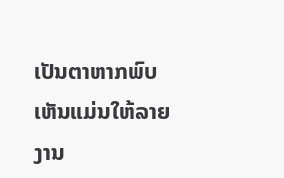ເປັນຕາຫາກພົບເຫັນແມ່ນໃຫ້ລາຍງານ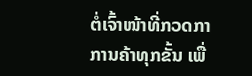ຕໍ່ເຈົ້າໜ້າທີ່ກວດກາ
ການຄ້າທຸກຂັ້ນ ເພື່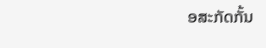ອສະກັດກັ້ນ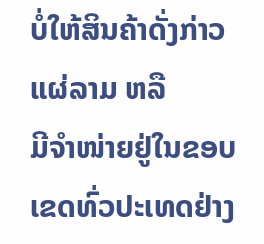ບໍ່ໃຫ້ສິນຄ້າດັ່ງກ່າວແຜ່ລາມ ຫລື
ມີຈຳໜ່າຍຢູ່ໃນຂອບເຂດທົ່ວປະເທດຢ່າງ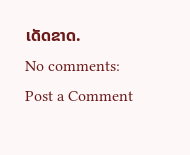ເດັດຂາດ.
No comments:
Post a Comment